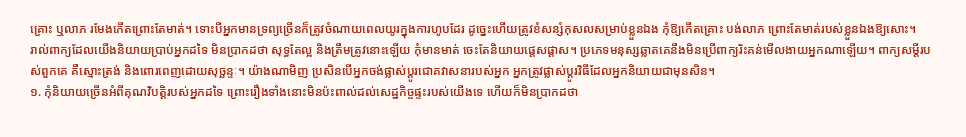គ្រោះ ឬលាភ រមែងកើតព្រោះតែមាត់។ ទោះបីអ្នកមានទ្រព្យច្រើនក៏ត្រូវចំណាយពេលយូរក្នុងការហូបដែរ ដូច្នេះហើយត្រូវខំសន្សំកុសលសម្រាប់ខ្លួនឯង កុំឱ្យកើតគ្រោះ បង់លាភ ព្រោះតែមាត់របស់ខ្លួនឯងឱ្យសោះ។
រាល់ពាក្យដែលយើងនិយាយប្រាប់អ្នកដទៃ មិនប្រាកដថា សុទ្ធតែល្អ និងត្រឹមត្រូវនោះឡើយ កុំមានមាត់ ចេះតែនិយាយផ្ដេសផ្ដាស។ ប្រភេទមនុស្សឆ្លាតគេនឹងមិនប្រើពាក្យរិះគន់មើលងាយអ្នកណាឡើយ។ ពាក្យសម្ដីរបស់ពួកគេ គឺស្មោះត្រង់ និងពោរពេញដោយសុច្ឆន្ទៈ។ យ៉ាងណាមិញ ប្រសិនបើអ្នកចង់ផ្លាស់ប្តូរជោគវាសនារបស់អ្នក អ្នកត្រូវផ្លាស់ប្តូរវិធីដែលអ្នកនិយាយជាមុនសិន។
១. កុំនិយាយច្រើនអំពីគុណវិបត្តិរបស់អ្នកដទៃ ព្រោះរឿងទាំងនោះមិនប៉ះពាល់ដល់សេដ្ឋកិច្ចផ្ទះរបស់យើងទេ ហើយក៏មិនប្រាកដថា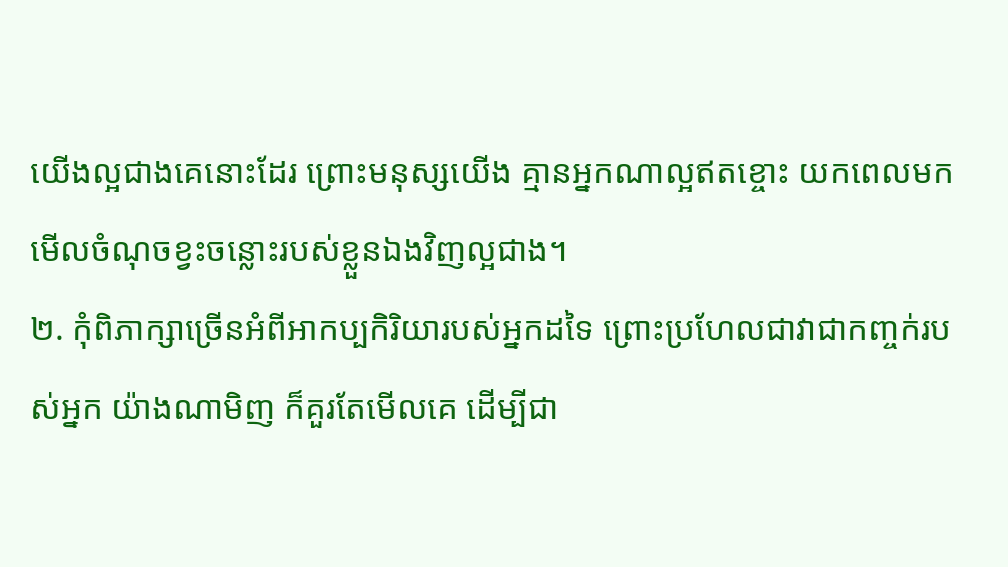យើងល្អជាងគេនោះដែរ ព្រោះមនុស្សយើង គ្មានអ្នកណាល្អឥតខ្ចោះ យកពេលមកមើលចំណុចខ្វះចន្លោះរបស់ខ្លួនឯងវិញល្អជាង។
២. កុំពិភាក្សាច្រើនអំពីអាកប្បកិរិយារបស់អ្នកដទៃ ព្រោះប្រហែលជាវាជាកញ្ចក់របស់អ្នក យ៉ាងណាមិញ ក៏គួរតែមើលគេ ដើម្បីជា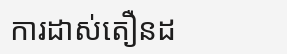ការដាស់តឿនដ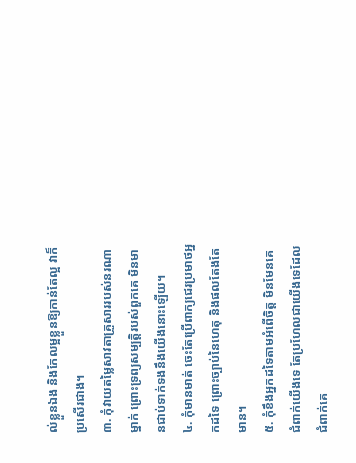ល់ខ្លួនឯង និងកែលម្អខ្លួនឱ្យកាន់តែល្អ វាក៏ប្រសើរជាង។
៣. កុំវាយតម្លៃសាវតាគ្រួសាររបស់នរណាម្នាក់ ព្រោះទ្រព្យសម្បត្តិរបស់ពួកគេ មិនមានជាប់ទាក់ទងនឹងយើងនោះឡើយ។
៤. កុំមានមាត់ ចេះតែប្រើពាក្យជេរប្រមាថអ្នកដទៃ ព្រោះច្បាប់នៃហេតុ និងផលតែងតែមាន។
៥. កុំខឹងអ្នកដទៃតាមអំពើចិត្ត មិនមែនគេជំពាក់យើងទេ តែប្រហែលជាយើងទេដែលជំពាក់គេ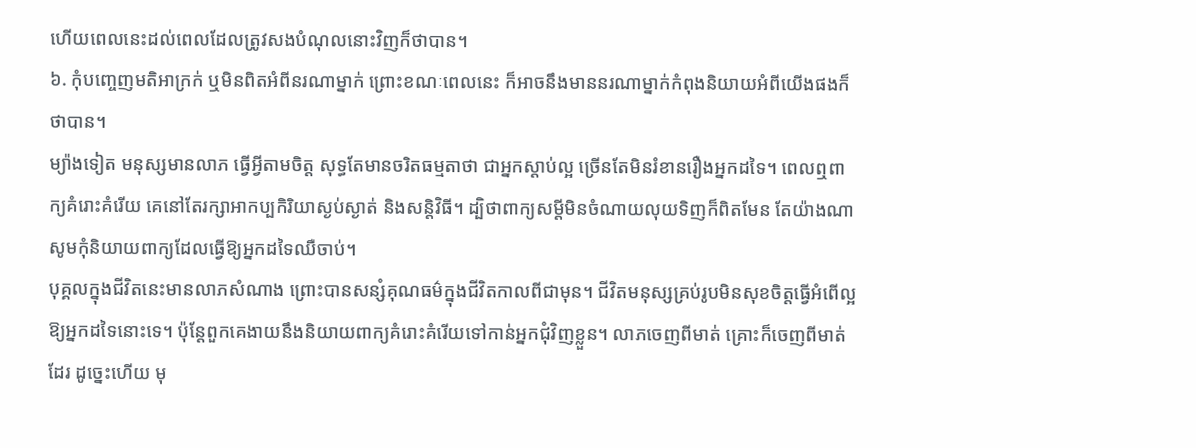ហើយពេលនេះដល់ពេលដែលត្រូវសងបំណុលនោះវិញក៏ថាបាន។
៦. កុំបញ្ចេញមតិអាក្រក់ ឬមិនពិតអំពីនរណាម្នាក់ ព្រោះខណៈពេលនេះ ក៏អាចនឹងមាននរណាម្នាក់កំពុងនិយាយអំពីយើងផងក៏ថាបាន។
ម្យ៉ាងទៀត មនុស្សមានលាភ ធ្វើអ្វីតាមចិត្ត សុទ្ធតែមានចរិតធម្មតាថា ជាអ្នកស្តាប់ល្អ ច្រើនតែមិនរំខានរឿងអ្នកដទៃ។ ពេលឮពាក្យគំរោះគំរើយ គេនៅតែរក្សាអាកប្បកិរិយាស្ងប់ស្ងាត់ និងសន្តិវិធី។ ដ្បិថាពាក្យសម្ដីមិនចំណាយលុយទិញក៏ពិតមែន តែយ៉ាងណា សូមកុំនិយាយពាក្យដែលធ្វើឱ្យអ្នកដទៃឈឺចាប់។
បុគ្គលក្នុងជីវិតនេះមានលាភសំណាង ព្រោះបានសន្សំគុណធម៌ក្នុងជីវិតកាលពីជាមុន។ ជីវិតមនុស្សគ្រប់រូបមិនសុខចិត្តធ្វើអំពើល្អឱ្យអ្នកដទៃនោះទេ។ ប៉ុន្តែពួកគេងាយនឹងនិយាយពាក្យគំរោះគំរើយទៅកាន់អ្នកជុំវិញខ្លួន។ លាភចេញពីមាត់ គ្រោះក៏ចេញពីមាត់ដែរ ដូច្នេះហើយ មុ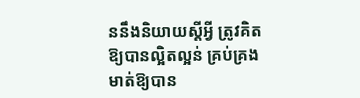ននឹងនិយាយស្ដីអ្វី ត្រូវគិតឱ្យបានល្អិតល្អន់ គ្រប់គ្រងមាត់ឱ្យបាន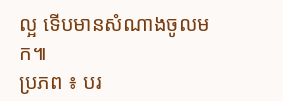ល្អ ទើបមានសំណាងចូលមក៕
ប្រភព ៖ បរ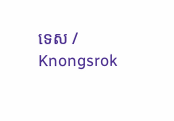ទេស / Knongsrok